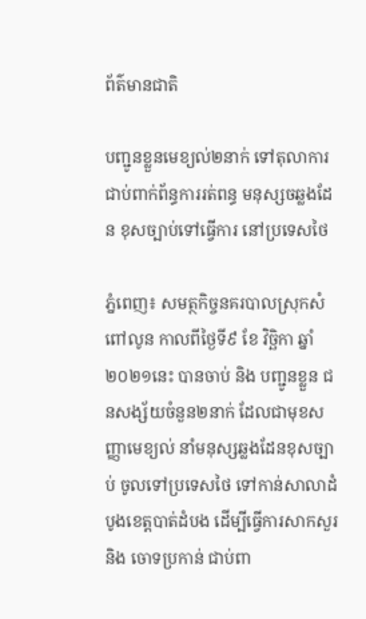ព័ត៌មានជាតិ

បញ្ជូនខ្លួនមេខ្យល់២នាក់ ទៅតុលាការ ជាប់ពាក់ព័ន្ធការរត់ពន្ធ មនុស្សចឆ្លងដែន ខុសច្បាប់ទៅធ្វើការ នៅប្រទេសថៃ

ភ្នំពេញ៖ សមត្ថកិច្ចនគរបាលស្រុកសំពៅលូន កាលពីថ្ងៃទី៩ ខែ វិច្ឆិកា ឆ្នាំ ២០២១នេះ បានចាប់ និង បញ្ជូនខ្លួន ជនសង្ស័យចំនួន២នាក់ ដែលជាមុខសញ្ញាមេខ្យល់ នាំមនុស្សឆ្លងដែនខុសច្បាប់ ចូលទៅប្រទេសថៃ ទៅកាន់សាលាដំបូងខេត្តបាត់ដំបង ដើម្បីធ្វើការសាកសួរ និង ចោទប្រកាន់ ជាប់ពា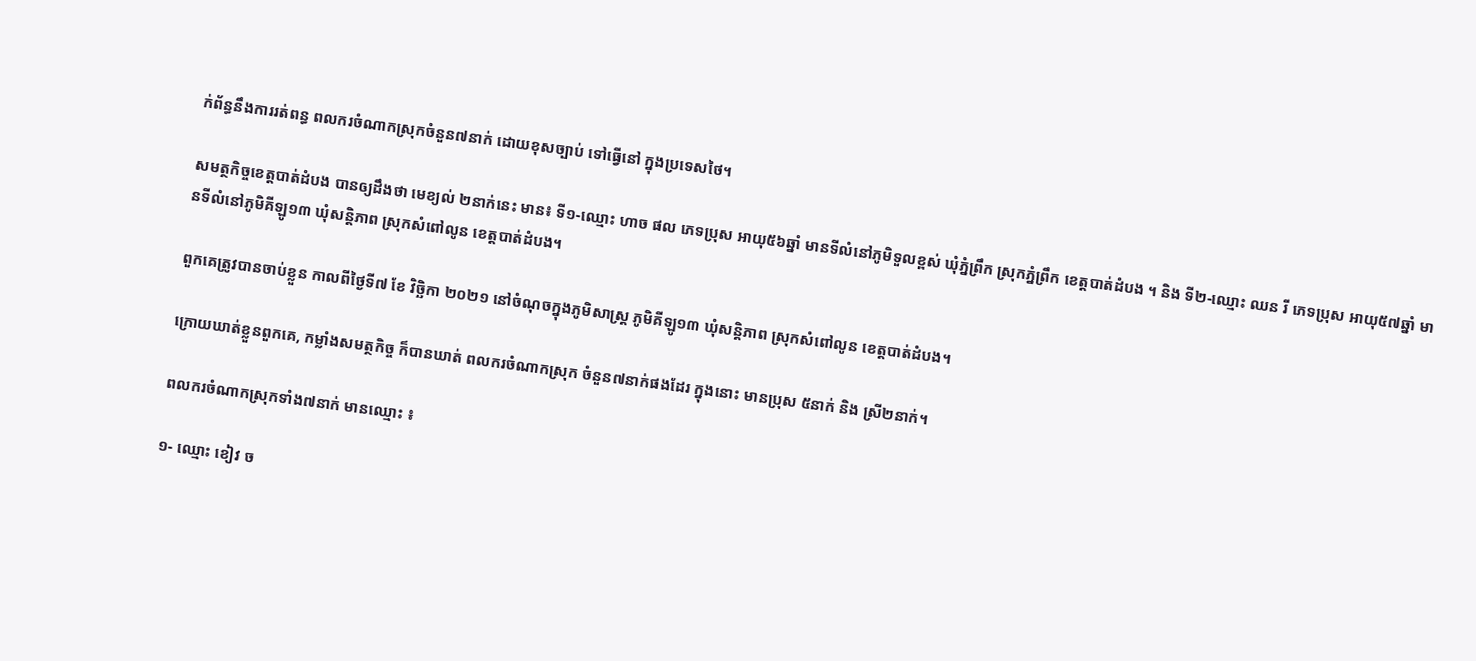ក់ព័ន្ធនឹងការរត់ពន្ធ ពលករចំណាកស្រុកចំនួន៧នាក់ ដោយខុសច្បាប់ ទៅធ្វើនៅ ក្នុងប្រទេសថៃ។

សមត្ថកិច្ចខេត្តបាត់ដំបង បានឲ្យដឹងថា មេខ្យល់ ២នាក់នេះ មាន៖ ទី១-ឈ្មោះ ហាច ផល ភេទប្រុស អាយុ៥៦ឆ្នាំ មានទីលំនៅភូមិទួលខ្ពស់ ឃុំភ្នំព្រឹក ស្រុកភ្នំព្រឹក ខេត្តបាត់ដំបង ។ និង ទី២-ឈ្មោះ ឈន រី ភេទប្រុស អាយុ៥៧ឆ្នាំ មានទីលំនៅភូមិគីឡូ១៣ ឃុំសន្តិភាព ស្រុកសំពៅលូន ខេត្តបាត់ដំបង។

ពួកគេត្រូវបានចាប់ខ្លួន កាលពីថ្ងៃទី៧ ខែ វិច្ឆិកា ២០២១ នៅចំណុចក្នុងភូមិសាស្ត្រ ភូមិគីឡូ១៣ ឃុំសន្តិភាព ស្រុកសំពៅលូន ខេត្តបាត់ដំបង។

ក្រោយឃាត់ខ្លួនពួកគេ, កម្លាំងសមត្ថកិច្ច ក៏បានឃាត់ ពលករចំណាកស្រុក ចំនួន៧នាក់ផងដែរ ក្នុងនោះ មានប្រុស ៥នាក់ និង ស្រី២នាក់។

ពលករចំណាកស្រុកទាំង៧នាក់ មានឈ្មោះ ៖

១- ឈ្មោះ ខៀវ ច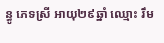ន្ធូ ភេទស្រី អាយុ២៩ឆ្នាំ ឈ្មោះ រឹម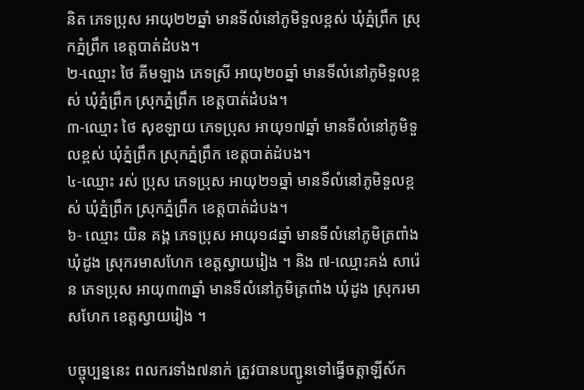និត ភេទប្រុស អាយុ២២ឆ្នាំ មានទីលំនៅភូមិទួលខ្ពស់ ឃុំភ្នំព្រឹក ស្រុកភ្នំព្រឹក ខេត្តបាត់ដំបង។
២-ឈ្មោះ ថៃ គីមឡាង ភេទស្រី អាយុ២០ឆ្នាំ មានទីលំនៅភូមិទួលខ្ពស់ ឃុំភ្នំព្រឹក ស្រុកភ្នំព្រឹក ខេត្តបាត់ដំបង។
៣-ឈ្មោះ ថៃ សុខឡាយ ភេទប្រុស អាយុ១៧ឆ្នាំ មានទីលំនៅភូមិទួលខ្ពស់ ឃុំភ្នំព្រឹក ស្រុកភ្នំព្រឹក ខេត្តបាត់ដំបង។
៤-ឈ្មោះ រស់ ប្រុស ភេទប្រុស អាយុ២១ឆ្នាំ មានទីលំនៅភូមិទួលខ្ពស់ ឃុំភ្នំព្រឹក ស្រុកភ្នំព្រឹក ខេត្តបាត់ដំបង។
៦- ឈ្មោះ យិន គង្គ ភេទប្រុស អាយុ១៨ឆ្នាំ មានទីលំនៅភូមិត្រពាំង ឃុំដូង ស្រុករមាសហែក ខេត្តស្វាយរៀង ។ និង ៧-ឈ្មោះគង់ សារ៉េន ភេទប្រុស អាយុ៣៣ឆ្នាំ មានទីលំនៅភូមិត្រពាំង ឃុំដូង ស្រុករមាសហែក ខេត្តស្វាយរៀង ។

បច្ចុប្បន្ននេះ ពលករទាំង៧នាក់ ត្រូវបានបញ្ជូនទៅធ្វើចត្តាឡីស័ក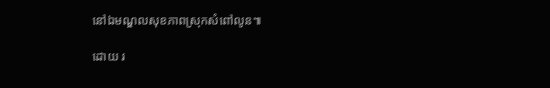នៅឯមណ្ឌលសុខភាពស្រុកសំពៅលូន៕

ដោយ រ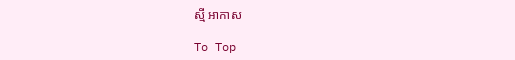ស្មី អាកាស

To Top